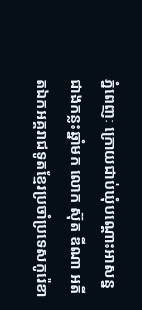ភ្នំពេញៈ ក្រោយជាប់ឃុំបណ្តោះអាសន្នជាងកន្លះឆ្នាំមក លោក ស៊ុត ឌីណា អតីតឯកអគ្គរាជទូតខ្មែរប្រចាំប្រទេសកូរ៉េខា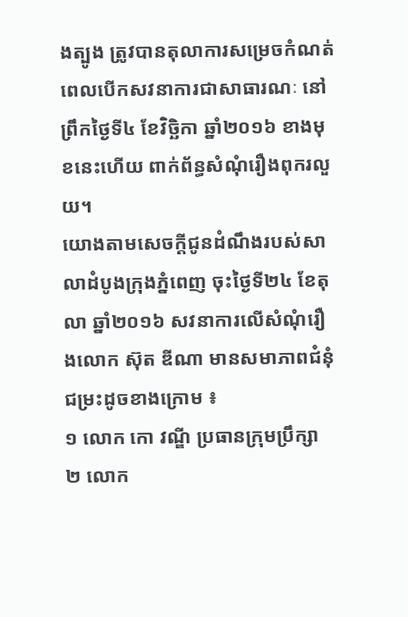ងត្បូង ត្រូវបានតុលាការសម្រេចកំណត់ពេលបើកសវនាការជាសាធារណៈ នៅព្រឹកថ្ងៃទី៤ ខែវិច្ឆិកា ឆ្នាំ២០១៦ ខាងមុខនេះហើយ ពាក់ព័ន្ធសំណុំរឿងពុករលួយ។
យោងតាមសេចក្តីជូនដំណឹងរបស់សាលាដំបូងក្រុងភ្នំពេញ ចុះថ្ងៃទី២៤ ខែតុលា ឆ្នាំ២០១៦ សវនាការលើសំណុំរឿងលោក ស៊ុត ឌីណា មានសមាភាពជំនុំជម្រះដូចខាងក្រោម ៖
១ លោក កោ វណ្ឌី ប្រធានក្រុមប្រឹក្សា
២ លោក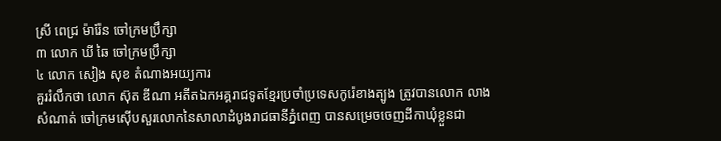ស្រី ពេជ្រ ម៉ារ៉ែន ចៅក្រមប្រឹក្សា
៣ លោក ឃី ឆៃ ចៅក្រមប្រឹក្សា
៤ លោក សៀង សុខ តំណាងអយ្យការ
គួររំលឹកថា លោក ស៊ុត ឌីណា អតីតឯកអគ្គរាជទូតខ្មែរប្រចាំប្រទេសកូរ៉េខាងត្បូង ត្រូវបានលោក លាង សំណាត់ ចៅក្រមស៊ើបសួរលោកនៃសាលាដំបូងរាជធានីភ្នំពេញ បានសម្រេចចេញដីកាឃុំខ្លួនជា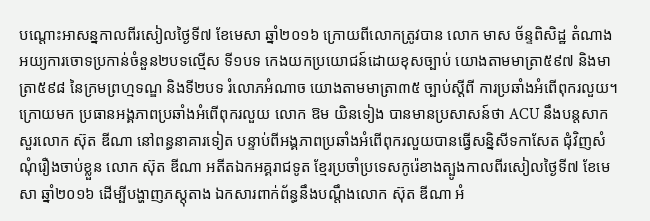បណ្តោះអាសន្នកាលពីរសៀលថ្ងៃទី៧ ខែមេសា ឆ្នាំ២០១៦ ក្រោយពីលោកត្រូវបាន លោក មាស ច័ន្ទពិសិដ្ឋ តំណាងអយ្យការចោទប្រកាន់ចំនួន២បទល្មើស ទី១បទ កេងយកប្រយោជន៍ដោយខុសច្បាប់ យោងតាមមាត្រា៥៩៧ និងមាត្រា៥៩៨ នៃក្រមព្រហ្មទណ្ឌ និងទី២បទ រំលោភអំណាច យោងតាមមាត្រា៣៥ ច្បាប់ស្ដីពី ការប្រឆាំងអំពើពុករលួយ។
ក្រោយមក ប្រធានអង្គភាពប្រឆាំងអំពើពុករលួយ លោក ឱម យិនទៀង បានមានប្រសាសន៍ថា ACU នឹងបន្តសាកសួរលោក ស៊ុត ឌីណា នៅពន្ធនាគារទៀត បន្ទាប់ពីអង្គភាពប្រឆាំងអំពើពុករលួយបានធ្វើសន្និសីទកាសែត ជុំវិញសំណុំរឿងចាប់ខ្លួន លោក ស៊ុត ឌីណា អតីតឯកអគ្គរាជទូត ខ្មែរប្រចាំប្រទេសកូរ៉េខាងត្បូងកាលពីរសៀលថ្ងៃទី៧ ខែមេសា ឆ្នាំ២០១៦ ដើម្បីបង្ហាញភស្តុតាង ឯកសារពាក់ព័ន្ធនឹងបណ្តឹងលោក ស៊ុត ឌីណា អំ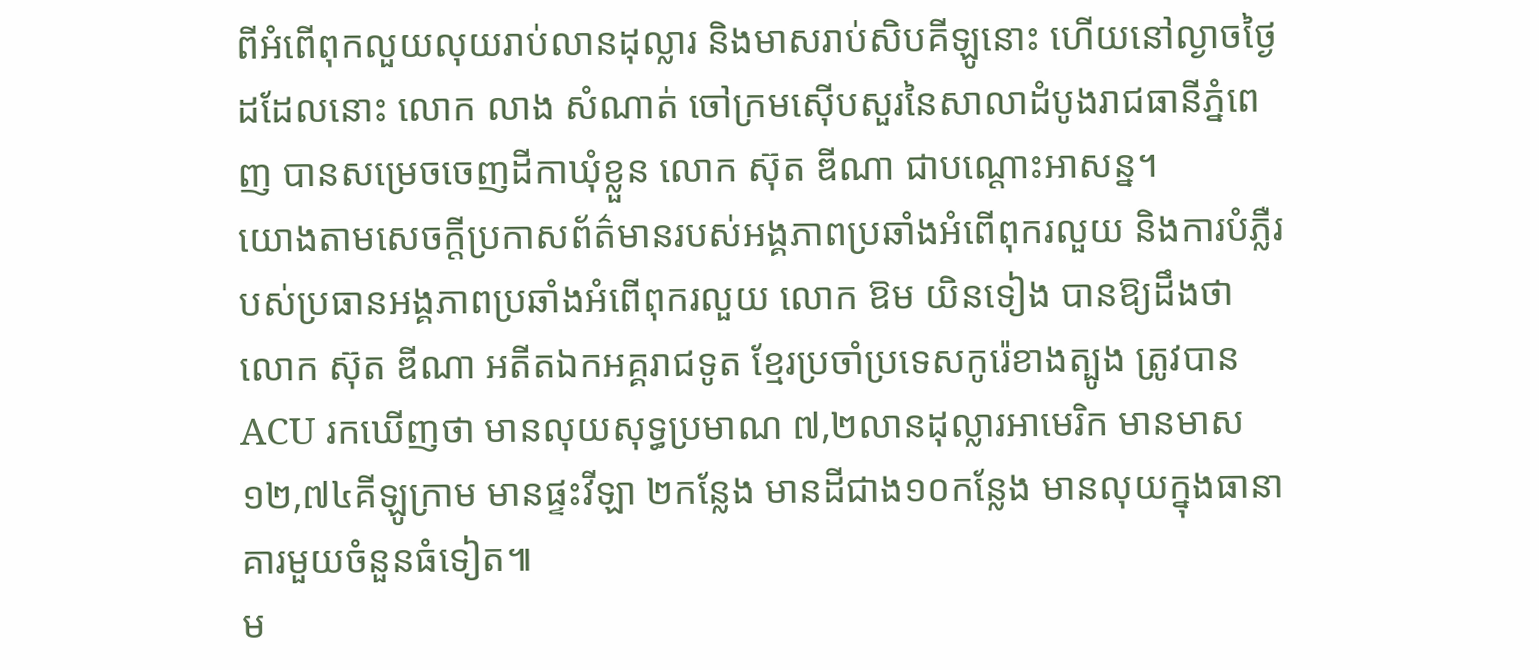ពីអំពើពុកលួយលុយរាប់លានដុល្លារ និងមាសរាប់សិបគីឡូនោះ ហើយនៅល្ងាចថ្ងៃដដែលនោះ លោក លាង សំណាត់ ចៅក្រមស៊ើបសួរនៃសាលាដំបូងរាជធានីភ្នំពេញ បានសម្រេចចេញដីកាឃុំខ្លួន លោក ស៊ុត ឌីណា ជាបណ្តោះអាសន្ន។
យោងតាមសេចក្តីប្រកាសព័ត៌មានរបស់អង្គភាពប្រឆាំងអំពើពុករលួយ និងការបំភ្លឺរបស់ប្រធានអង្គភាពប្រឆាំងអំពើពុករលួយ លោក ឱម យិនទៀង បានឱ្យដឹងថា លោក ស៊ុត ឌីណា អតីតឯកអគ្គរាជទូត ខ្មែរប្រចាំប្រទេសកូរ៉េខាងត្បូង ត្រូវបាន ACU រកឃើញថា មានលុយសុទ្ធប្រមាណ ៧,២លានដុល្លារអាមេរិក មានមាស ១២,៧៤គីឡូក្រាម មានផ្ទះវីឡា ២កន្លែង មានដីជាង១០កន្លែង មានលុយក្នុងធានាគារមួយចំនួនធំទៀត៕
ម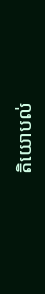តិយោបល់